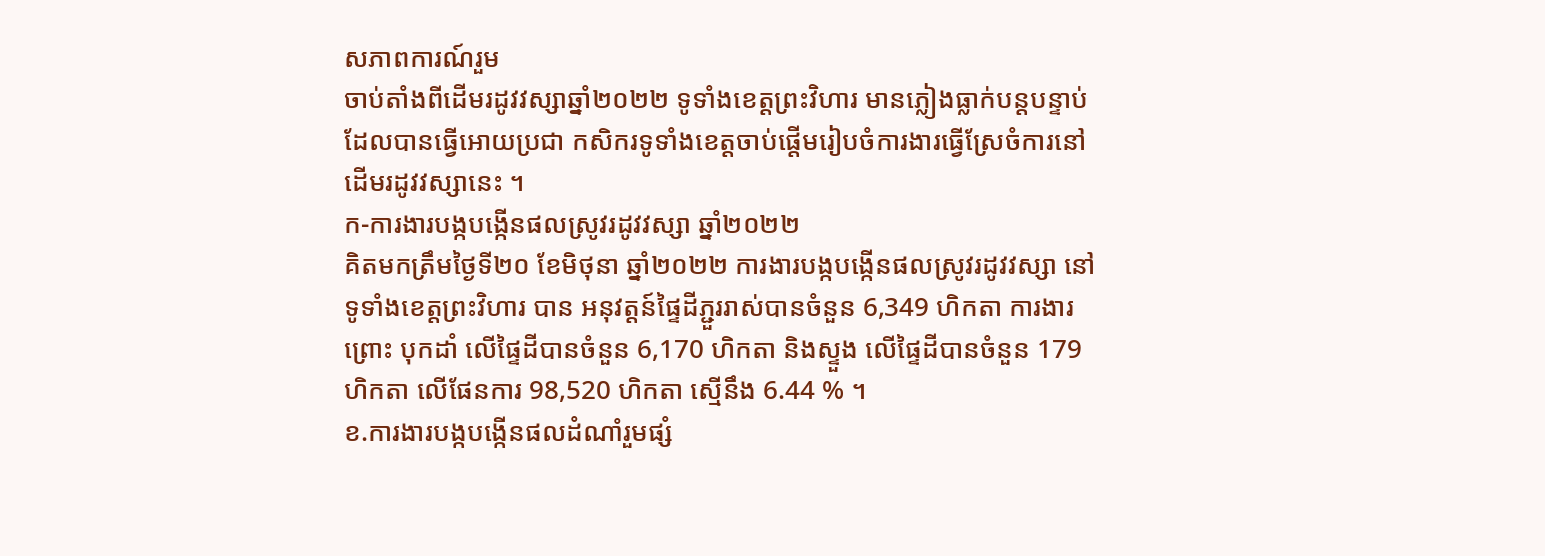សភាពការណ៍រួម
ចាប់តាំងពីដើមរដូវវស្សាឆ្នាំ២០២២ ទូទាំងខេត្តព្រះវិហារ មានភ្លៀងធ្លាក់បន្តបន្ទាប់ដែលបានធ្វើអោយប្រជា កសិករទូទាំងខេត្តចាប់ផ្តើមរៀបចំការងារធ្វើស្រែចំការនៅដើមរដូវវស្សានេះ ។
ក-ការងារបង្កបង្កើនផលស្រូវរដូវវស្សា ឆ្នាំ២០២២
គិតមកត្រឹមថ្ងៃទី២០ ខែមិថុនា ឆ្នាំ២០២២ ការងារបង្កបង្កើនផលស្រូវរដូវវស្សា នៅទូទាំងខេត្តព្រះវិហារ បាន អនុវត្តន៍ផ្ទៃដីភ្ជួររាស់បានចំនួន 6,349 ហិកតា ការងារ ព្រោះ បុកដាំ លើផ្ទៃដីបានចំនួន 6,170 ហិកតា និងស្ទួង លើផ្ទៃដីបានចំនួន 179 ហិកតា លើផែនការ 98,520 ហិកតា ស្មើនឹង 6.44 % ។
ខ.ការងារបង្កបង្កើនផលដំណាំរួមផ្សំ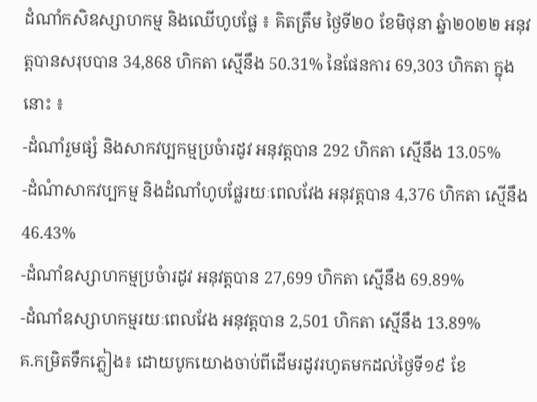ដំណាំកសិឧស្សាហកម្ម និងឈើហូបផ្លែ ៖ គិតត្រឹម ថ្ងៃទី២០ ខែមិថុនា ឆ្នំា២០២២ អនុវត្តបានសរុបបាន 34,868 ហិកតា ស្មើនឹង 50.31% នៃផែនការ 69,303 ហិកតា ក្នុងនោះ ៖
-ដំណាំរួមផ្សំ និងសាកវប្បកម្មប្រចំារដូវ អនុវត្តបាន 292 ហិកតា ស្មើនឹង 13.05%
-ដំណំាសាកវប្បកម្ម និងដំណាំហូបផ្លែរយៈពេលវែង អនុវត្តបាន 4,376 ហិកតា ស្មើនឹង 46.43%
-ដំណាំឧស្សាហកម្មប្រចំារដូវ អនុវត្តបាន 27,699 ហិកតា ស្មើនឹង 69.89%
-ដំណាំឧស្សាហកម្មរយៈពេលវែង អនុវត្តបាន 2,501 ហិកតា ស្មើនឹង 13.89%
គ.កម្រិតទឹកភ្លៀង៖ ដោយបូកយោងចាប់ពីដើមរដូវរហូតមកដល់ថ្ងៃទី១៩ ខែ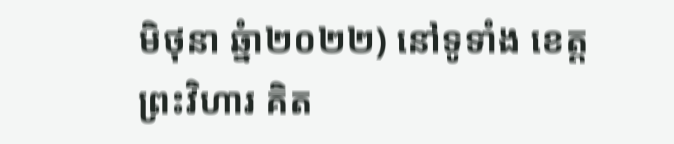មិថុនា ឆ្នំា២០២២) នៅទូទាំង ខេត្តព្រះវិហារ គិត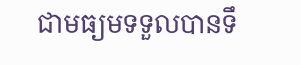ជាមធ្យមទទួលបានទឹ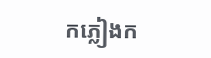កភ្លៀងក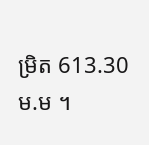ម្រិត 613.30 ម.ម ។